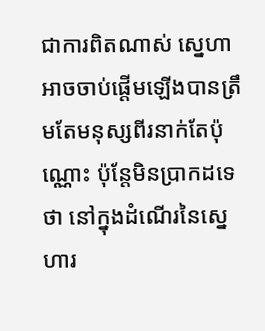ជាការពិតណាស់ ស្នេហាអាចចាប់ផ្ដើមឡើងបានត្រឹមតែមនុស្សពីរនាក់តែប៉ុណ្ណោះ ប៉ុន្តែមិនប្រាកដទេថា នៅក្នុងដំណើរនៃស្នេហារ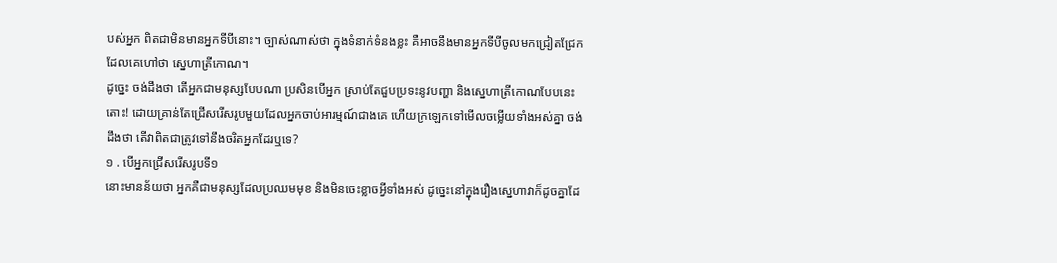បស់អ្នក ពិតជាមិនមានអ្នកទីបីនោះ។ ច្បាស់ណាស់ថា ក្នុងទំនាក់ទំនងខ្លះ គឺអាចនឹងមានអ្នកទីបីចូលមកជ្រៀតជ្រែក ដែលគេហៅថា ស្នេហាត្រីកោណ។
ដូច្នេះ ចង់ដឹងថា តើអ្នកជាមនុស្សបែបណា ប្រសិនបើអ្នក ស្រាប់តែជួបប្រទះនូវបញ្ហា និងស្នេហាត្រីកោណបែបនេះ តោះ! ដោយគ្រាន់តែជ្រើសរើសរូបមួយដែលអ្នកចាប់អារម្មណ៍ជាងគេ ហើយក្រឡេកទៅមើលចម្លើយទាំងអស់គ្នា ចង់ដឹងថា តើវាពិតជាត្រូវទៅនឹងចរិតអ្នកដែរឬទេ?
១ . បើអ្នកជ្រើសរើសរូបទី១
នោះមានន័យថា អ្នកគឺជាមនុស្សដែលប្រឈមមុខ និងមិនចេះខ្លាចអ្វីទាំងអស់ ដូច្នេះនៅក្នុងរឿងស្នេហាវាក៏ដូចគ្នាដែ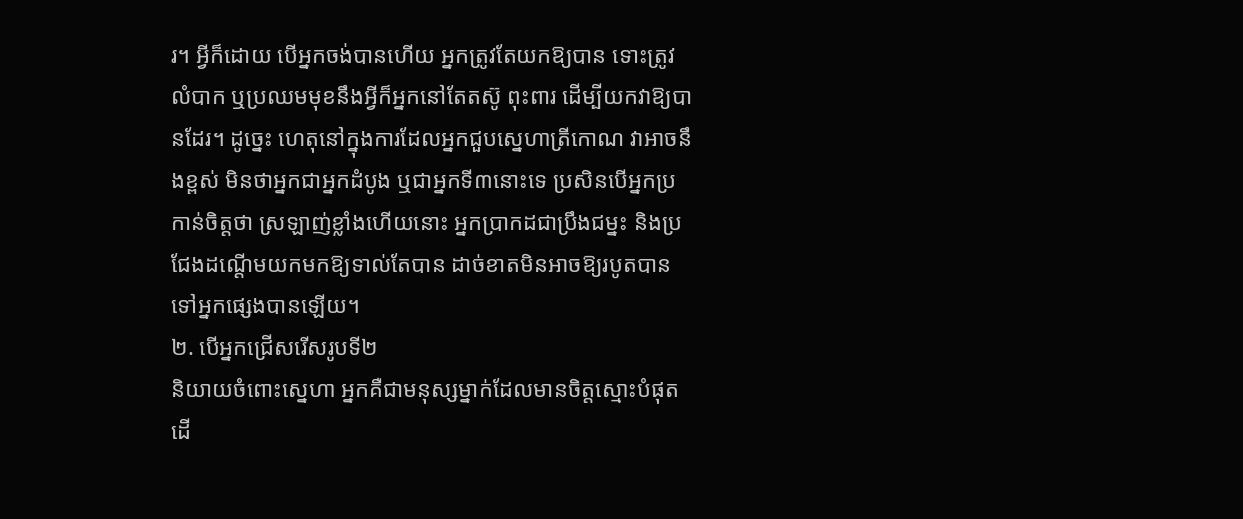រ។ អ្វីក៏ដោយ បើអ្នកចង់បានហើយ អ្នកត្រូវតែយកឱ្យបាន ទោះត្រូវលំបាក ឬប្រឈមមុខនឹងអ្វីក៏អ្នកនៅតែតស៊ូ ពុះពារ ដើម្បីយកវាឱ្យបានដែរ។ ដូច្នេះ ហេតុនៅក្នុងការដែលអ្នកជួបស្នេហាត្រីកោណ វាអាចនឹងខ្ពស់ មិនថាអ្នកជាអ្នកដំបូង ឬជាអ្នកទី៣នោះទេ ប្រសិនបើអ្នកប្រកាន់ចិត្តថា ស្រឡាញ់ខ្លាំងហើយនោះ អ្នកប្រាកដជាប្រឹងជម្នះ និងប្រជែងដណ្ដើមយកមកឱ្យទាល់តែបាន ដាច់ខាតមិនអាចឱ្យរបូតបានទៅអ្នកផ្សេងបានឡើយ។
២. បើអ្នកជ្រើសរើសរូបទី២
និយាយចំពោះស្នេហា អ្នកគឺជាមនុស្សម្នាក់ដែលមានចិត្តស្មោះបំផុត ដើ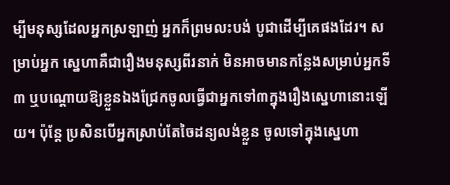ម្បីមនុស្សដែលអ្នកស្រឡាញ់ អ្នកក៏ព្រមលះបង់ បូជាដើម្បីគេផងដែរ។ សម្រាប់អ្នក ស្នេហាគឺជារឿងមនុស្សពីរនាក់ មិនអាចមានកន្លែងសម្រាប់អ្នកទី៣ ឬបណ្ដោយឱ្យខ្លួនឯងជ្រែកចូលធ្វើជាអ្នកទៅ៣ក្នុងរឿងស្នេហានោះឡើយ។ ប៉ុន្តែ ប្រសិនបើអ្នកស្រាប់តែចៃដន្យលង់ខ្លួន ចូលទៅក្នុងស្នេហា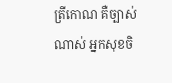ត្រីកោណ គឺច្បាស់ណាស់ អ្នកសុខចិ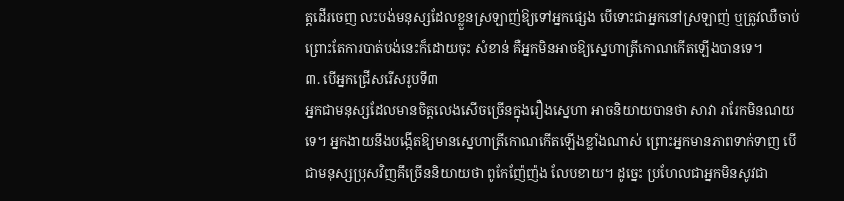ត្តដើរចេញ លះបង់មនុស្សដែលខ្លួនស្រឡាញ់ឱ្យទៅអ្នកផ្សេង បើទោះជាអ្នកនៅស្រឡាញ់ ឬត្រូវឈឺចាប់ ព្រោះតែការបាត់បង់នេះក៏ដោយចុះ សំខាន់ គឺអ្នកមិនអាចឱ្យស្នេហាត្រីកោណកើតឡើងបានទេ។
៣. បើអ្នកជ្រើសរើសរូបទី៣
អ្នកជាមនុស្សដែលមានចិត្តលេងសើចច្រើនក្នុងរឿងស្នេហា អាចនិយាយបានថា សាវា រារែកមិនណយទេ។ អ្នកងាយនឹងបង្កើតឱ្យមានស្នេហាត្រីកោណកើតឡើងខ្លាំងណាស់ ព្រោះអ្នកមានភាពទាក់ទាញ បើជាមនុស្សប្រុសវិញគឹច្រើននិយាយថា ពូកែញ៉ែញ៉ង លែបខាយ។ ដូច្នេះ ប្រហែលជាអ្នកមិនសូវជា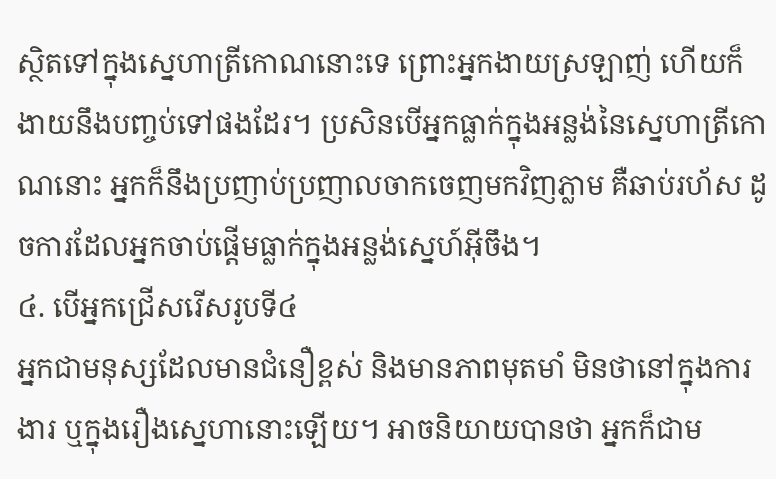ស្ថិតទៅក្នុងស្នេហាត្រីកោណនោះទេ ព្រោះអ្នកងាយស្រឡាញ់ ហើយក៏ងាយនឹងបញ្ចប់ទៅផងដែរ។ ប្រសិនបើអ្នកធ្លាក់ក្នុងអន្លង់នៃស្នេហាត្រីកោណនោះ អ្នកក៏នឹងប្រញាប់ប្រញាលចាកចេញមកវិញភ្លាម គឺឆាប់រហ័ស ដូចការដែលអ្នកចាប់ផ្ដើមធ្លាក់ក្នុងអន្លង់ស្នេហ៍អ៊ីចឹង។
៤. បើអ្នកជ្រើសរើសរូបទី៤
អ្នកជាមនុស្សដែលមានជំនឿខ្ពស់ និងមានភាពមុតមាំ មិនថានៅក្នុងការងារ ឬក្នុងរឿងស្នេហានោះឡើយ។ អាចនិយាយបានថា អ្នកក៏ជាម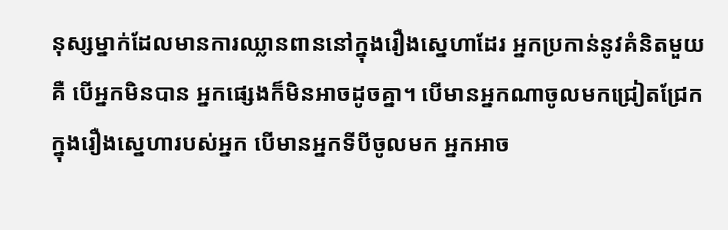នុស្សម្នាក់ដែលមានការឈ្លានពាននៅក្នុងរឿងស្នេហាដែរ អ្នកប្រកាន់នូវគំនិតមួយគឺ បើអ្នកមិនបាន អ្នកផ្សេងក៏មិនអាចដូចគ្នា។ បើមានអ្នកណាចូលមកជ្រៀតជ្រែកក្នុងរឿងស្នេហារបស់អ្នក បើមានអ្នកទីបីចូលមក អ្នកអាច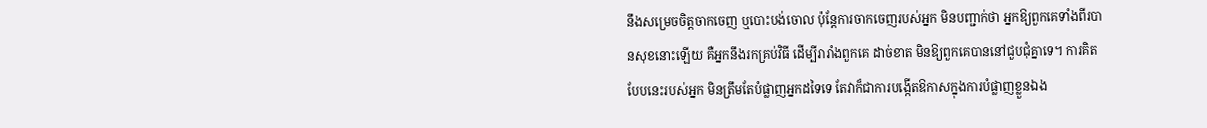នឹងសម្រេចចិត្តចាកចេញ ឬបោះបង់ចោល ប៉ុន្តែការចាកចេញរបស់អ្នក មិនបញ្ជាក់ថា អ្នកឱ្យពួកគេទាំងពីរបានសុខនោះឡើយ គឺអ្នកនឹងរកគ្រប់វិធី ដើម្បីរារាំងពួកគេ ដាច់ខាត មិនឱ្យពួកគេបាននៅជួបជុំគ្នាទេ។ ការគិតបែបនេះរបស់អ្នក មិនត្រឹមតែបំផ្លាញអ្នកដទៃទេ តែវាក៏ជាការបង្កើតឱកាសក្នុងការបំផ្លាញខ្លួនឯង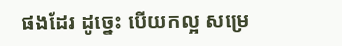ផងដែរ ដូច្នេះ បើយកល្អ សម្រេ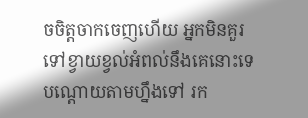ចចិត្តចាកចេញហើយ អ្នកមិនគួរទៅខ្វាយខ្វល់អំពល់នឹងគេនោះទេ បណ្ដោយតាមហ្នឹងទៅ រក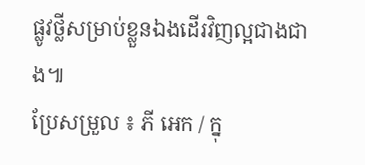ផ្លូវថ្លីសម្រាប់ខ្លួនឯងដើរវិញល្អជាងជាង៕
ប្រែសម្រួល ៖ ភី អេក / ក្នុ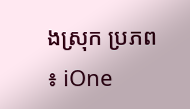ងស្រុក ប្រភព ៖ iOne